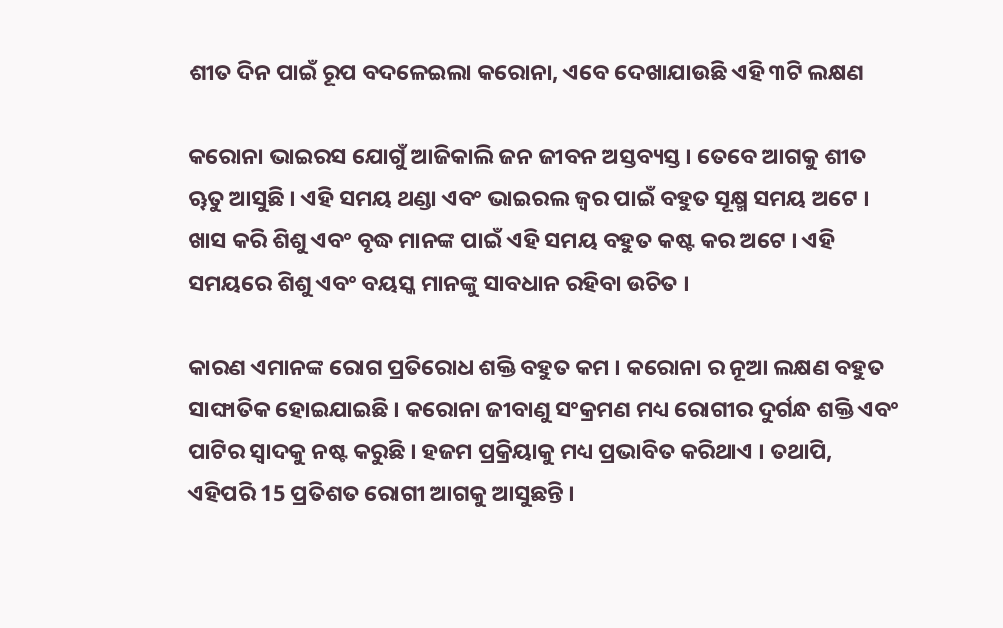ଶୀତ ଦିନ ପାଇଁ ରୂପ ବଦଳେଇଲା କରୋନା, ଏବେ ଦେଖାଯାଉଛି ଏହି ୩ଟି ଲକ୍ଷଣ

କରୋନା ଭାଇରସ ଯୋଗୁଁ ଆଜିକାଲି ଜନ ଜୀବନ ଅସ୍ତବ୍ୟସ୍ତ । ତେବେ ଆଗକୁ ଶୀତ ୠତୁ ଆସୁଛି । ଏହି ସମୟ ଥଣ୍ଡା ଏବଂ ଭାଇରଲ ଜ୍ୱର ପାଇଁ ବହୁତ ସୂକ୍ଷ୍ମ ସମୟ ଅଟେ । ଖାସ କରି ଶିଶୁ ଏବଂ ବୃଦ୍ଧ ମାନଙ୍କ ପାଇଁ ଏହି ସମୟ ବହୁତ କଷ୍ଟ କର ଅଟେ । ଏହି ସମୟରେ ଶିଶୁ ଏବଂ ବୟସ୍କ ମାନଙ୍କୁ ସାବଧାନ ରହିବା ଉଚିତ ।

କାରଣ ଏମାନଙ୍କ ରୋଗ ପ୍ରତିରୋଧ ଶକ୍ତି ବହୁତ କମ । କରୋନା ର ନୂଆ ଲକ୍ଷଣ ବହୁତ ସାଙ୍ଘାତିକ ହୋଇଯାଇଛି । କରୋନା ଜୀବାଣୁ ସଂକ୍ରମଣ ମଧ୍ୟ ରୋଗୀର ଦୁର୍ଗନ୍ଧ ଶକ୍ତି ଏବଂ ପାଟିର ସ୍ୱାଦକୁ ନଷ୍ଟ କରୁଛି । ହଜମ ପ୍ରକ୍ରିୟାକୁ ମଧ୍ୟ ପ୍ରଭାବିତ କରିଥାଏ । ତଥାପି, ଏହିପରି 15 ପ୍ରତିଶତ ରୋଗୀ ଆଗକୁ ଆସୁଛନ୍ତି ।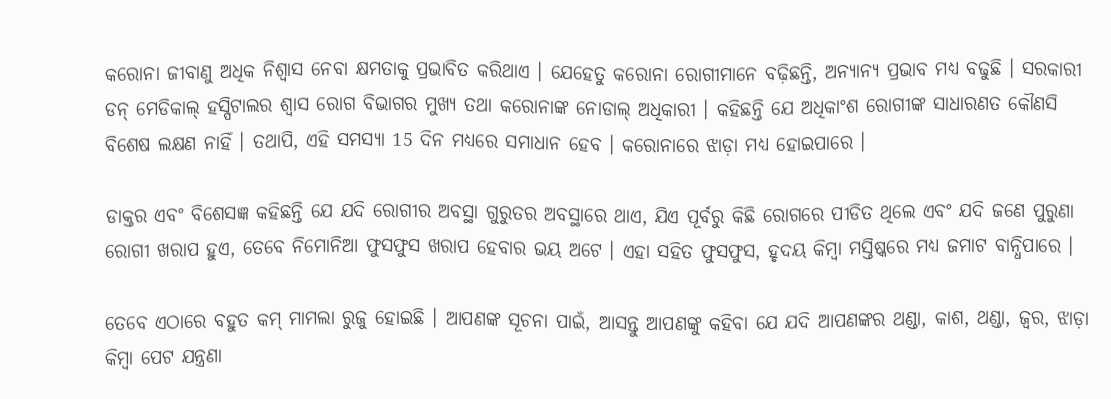କରୋନା ଜୀବାଣୁ ଅଧିକ ନିଶ୍ୱାସ ନେବା କ୍ଷମତାକୁ ପ୍ରଭାବିତ କରିଥାଏ । ଯେହେତୁ କରୋନା ରୋଗୀମାନେ ବଢ଼ିଛନ୍ତି, ଅନ୍ୟାନ୍ୟ ପ୍ରଭାବ ମଧ୍ୟ ବଢୁଛି । ସରକାରୀ ଡନ୍ ମେଡିକାଲ୍ ହସ୍ପିଟାଲର ଶ୍ୱାସ ରୋଗ ବିଭାଗର ମୁଖ୍ୟ ତଥା କରୋନାଙ୍କ ନୋଡାଲ୍ ଅଧିକାରୀ । କହିଛନ୍ତି ଯେ ଅଧିକାଂଶ ରୋଗୀଙ୍କ ସାଧାରଣତ କୌଣସି ବିଶେଷ ଲକ୍ଷଣ ନାହିଁ । ତଥାପି, ଏହି ସମସ୍ୟା 15 ଦିନ ମଧ୍ୟରେ ସମାଧାନ ହେବ । କରୋନାରେ ଝାଡ଼ା ମଧ୍ୟ ହୋଇପାରେ ।

ଡାକ୍ତର ଏବଂ ବିଶେସଜ୍ଞ କହିଛନ୍ତି ଯେ ଯଦି ରୋଗୀର ଅବସ୍ଥା ଗୁରୁତର ଅବସ୍ଥାରେ ଥାଏ, ଯିଏ ପୂର୍ବରୁ କିଛି ରୋଗରେ ପୀଡିତ ଥିଲେ ଏବଂ ଯଦି ଜଣେ ପୁରୁଣା ରୋଗୀ ଖରାପ ହୁଏ, ତେବେ ନିମୋନିଆ ଫୁସଫୁସ ଖରାପ ହେବାର ଭୟ ଅଟେ । ଏହା ସହିତ ଫୁସଫୁସ, ହୃଦୟ କିମ୍ବା ମସ୍ତିଷ୍କରେ ମଧ୍ୟ ଜମାଟ ବାନ୍ଧିପାରେ ।

ତେବେ ଏଠାରେ ବହୁତ କମ୍ ମାମଲା ରୁଜୁ ହୋଇଛି । ଆପଣଙ୍କ ସୂଚନା ପାଇଁ, ଆସନ୍ତୁ ଆପଣଙ୍କୁ କହିବା ଯେ ଯଦି ଆପଣଙ୍କର ଥଣ୍ଡା, କାଶ, ଥଣ୍ଡା, ଜ୍ୱର, ଝାଡ଼ା କିମ୍ବା ପେଟ ଯନ୍ତ୍ରଣା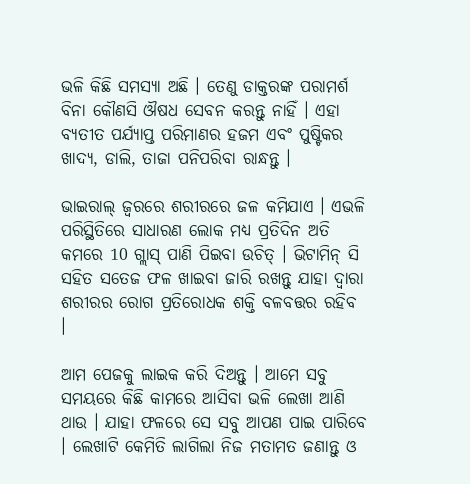ଭଳି କିଛି ସମସ୍ୟା ଅଛି । ତେଣୁ ଡାକ୍ତରଙ୍କ ପରାମର୍ଶ ବିନା କୌଣସି ଔଷଧ ସେବନ କରନ୍ତୁ ନାହିଁ । ଏହା ବ୍ୟତୀତ ପର୍ଯ୍ୟାପ୍ତ ପରିମାଣର ହଜମ ଏବଂ ପୁଷ୍ଟିକର ଖାଦ୍ୟ, ଡାଲି, ତାଜା ପନିପରିବା ରାନ୍ଧନ୍ତୁ ।

ଭାଇରାଲ୍ ଜ୍ୱରରେ ଶରୀରରେ ଜଳ କମିଯାଏ । ଏଭଳି ପରିସ୍ଥିତିରେ ସାଧାରଣ ଲୋକ ମଧ୍ୟ ପ୍ରତିଦିନ ଅତି କମରେ 10 ଗ୍ଲାସ୍ ପାଣି ପିଇବା ଉଚିତ୍ । ଭିଟାମିନ୍ ସି ସହିତ ସତେଜ ଫଳ ଖାଇବା ଜାରି ରଖନ୍ତୁ ଯାହା ଦ୍ୱାରା ଶରୀରର ରୋଗ ପ୍ରତିରୋଧକ ଶକ୍ତି ବଳବତ୍ତର ରହିବ ।

ଆମ ପେଜକୁ ଲାଇକ କରି ଦିଅନ୍ତୁ । ଆମେ ସବୁ ସମୟରେ କିଛି କାମରେ ଆସିବା ଭଳି ଲେଖା ଆଣି ଥାଉ । ଯାହା ଫଳରେ ସେ ସବୁ ଆପଣ ପାଇ ପାରିବେ । ଲେଖାଟି କେମିତି ଲାଗିଲା ନିଜ ମତାମତ ଜଣାନ୍ତୁ ଓ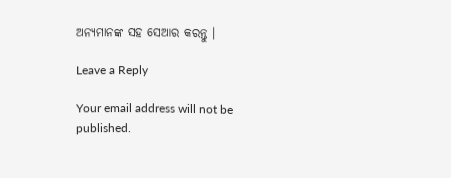ଅନ୍ୟମାନଙ୍କ ସହ ସେଆର କରନ୍ତୁ ।

Leave a Reply

Your email address will not be published.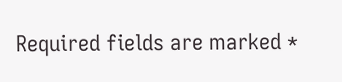Required fields are marked *